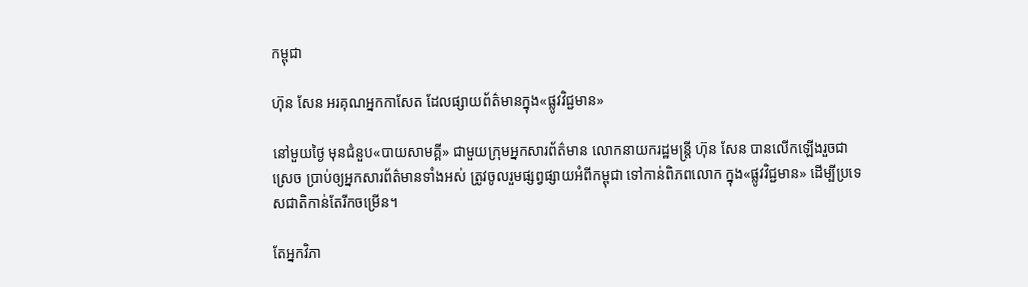កម្ពុជា

ហ៊ុន សែន អរគុណអ្នកកាសែត ដែលផ្សាយព័ត៌មានក្នុង«ផ្លូវវិជ្ជមាន»

នៅមួយថ្ងៃ មុនជំនួប«បាយសាមគ្គី» ជាមួយក្រុមអ្នកសារព័ត៌មាន លោកនាយករដ្ឋមន្ត្រី ហ៊ុន សែន បានលើកឡើងរួចជាស្រេច ប្រាប់ឲ្យអ្នកសារព័ត៌មានទាំងអស់ ត្រូវចូលរួមផ្សព្វផ្សាយអំពីកម្ពុជា ទៅកាន់ពិភពលោក ក្នុង«ផ្លូវវិជ្ជមាន» ដើម្បីប្រទេសជាតិកាន់តែរីកចម្រើន។

តែអ្នកវិភា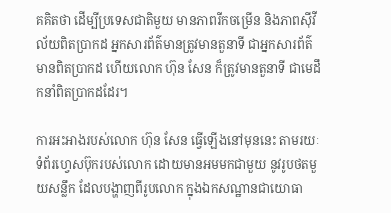គគិតថា ដើម្បីប្រទេសជាតិមួយ មានភាពរីកចម្រើន និងភាពស៊ីវីល័យពិតប្រាកដ អ្នកសារព័ត៌មានត្រូវមានតួនាទី ជាអ្នកសារព័ត៌មានពិតប្រាកដ ហើយលោក ហ៊ុន សែន ក៏ត្រូវមានតួនាទី ជាមេដឹកនាំពិតប្រាកដដែរ។

ការអះអាងរបស់លោក ហ៊ុន សែន ធ្វើឡើងនៅមុននេះ តាមរយៈទំព័រហ្វេសប៊ុករបស់លោក ដោយមានអមមកជាមួយ នូវរូបថតមួយសន្លឹក ដែលបង្ហាញពីរូបលោក ក្នុងឯកសណ្ឋានជាយោធា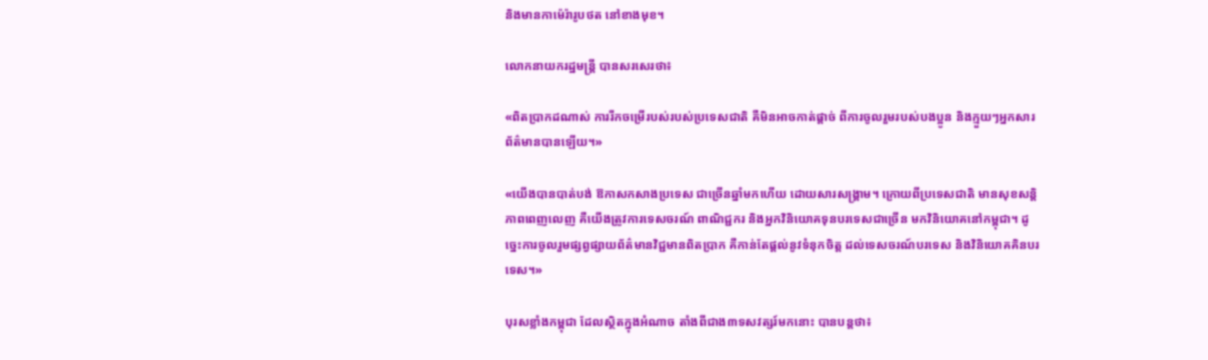និងមានកាម៉េរ៉ារូបថត នៅខាងមុខ។

លោកនាយករដ្ឋមន្ត្រី បានសរសេរថា៖

«ពិតប្រាកដណាស់ ការរីកចម្រើរបស់របស់ប្រទេសជាតិ គឺមិនអាចកាត់ផ្តាច់ ពីការចូលរួមរបស់បងប្អូន និងក្មួយៗអ្នកសារព័ត៌មានបានឡើយ។»

«យើងបានបាត់បង់ ឱកាសកសាងប្រទេស ជាច្រើនឆ្នាំមកហើយ ដោយសារសង្រ្គាម។ ក្រោយពីប្រទេសជាតិ មានសុខសន្តិភាពពេញលេញ គឺយើងត្រូវការទេសចរណ៍ ពាណិជ្ជករ និងអ្នកវិនិយោគទុនបរទេសជាច្រើន មកវិនិយោគនៅកម្ពុជា។ ដូច្នេះការចូលរួមផ្សព្វផ្សាយព័ត៌មានវិជ្ជមានពិតប្រាក គឺកាន់តែផ្តល់នូវទំនុកចិត្ត ដល់ទេសចរណ៍បរទេស និងវិនិយោគគិនបរទេស។»

បុរសខ្លាំងកម្ពុជា ដែលស្ថិតក្នុងអំណាច តាំងពីជាង៣ទសវត្សរ៍មកនោះ បានបន្តថា៖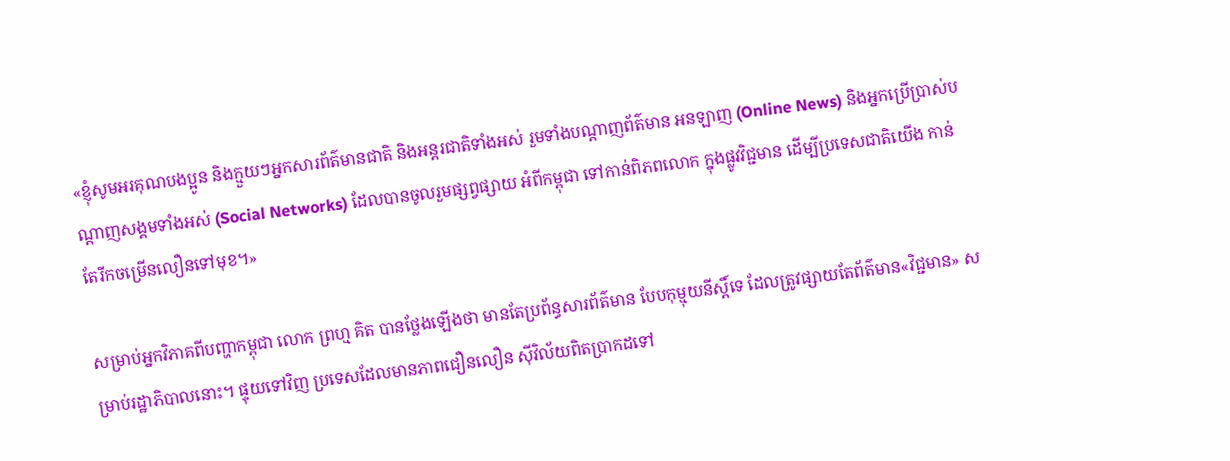«ខ្ញុំសូមអរគុណបងប្អូន និងក្មួយៗអ្នកសារព័ត៌មានជាតិ និងអន្តរជាតិទាំងអស់ រួមទាំងបណ្តាញព័ត៌មាន អនឡាញ (Online News) និងអ្នកប្រើប្រាស់បណ្តាញសង្គមទាំងអស់ (Social Networks) ដែលបានចូលរួមផ្សព្វផ្សាយ អំពីកម្ពុជា ទៅកាន់ពិភពលោក ក្នុងផ្លូវវិជ្ជមាន ដើម្បីប្រទេសជាតិយើង កាន់តែរីកចម្រើនលឿនទៅមុខ។»

សម្រាប់អ្នកវិភាគពីបញ្ហាកម្ពុជា លោក ព្រហ្ម គិត បានថ្លែងឡើងថា មានតែប្រព័ន្ធសារព័ត៌មាន បែបកុម្មុយនីស្ដិ៍ទេ ដែលត្រូវផ្សាយតែព័ត៌មាន«វិជ្ជមាន» សម្រាប់រដ្ឋាភិបាលនោះ។ ផ្ទុយទៅវិញ ប្រទេសដែលមានភាពជឿនលឿន ស៊ីវិល័យពិតប្រាកដទៅ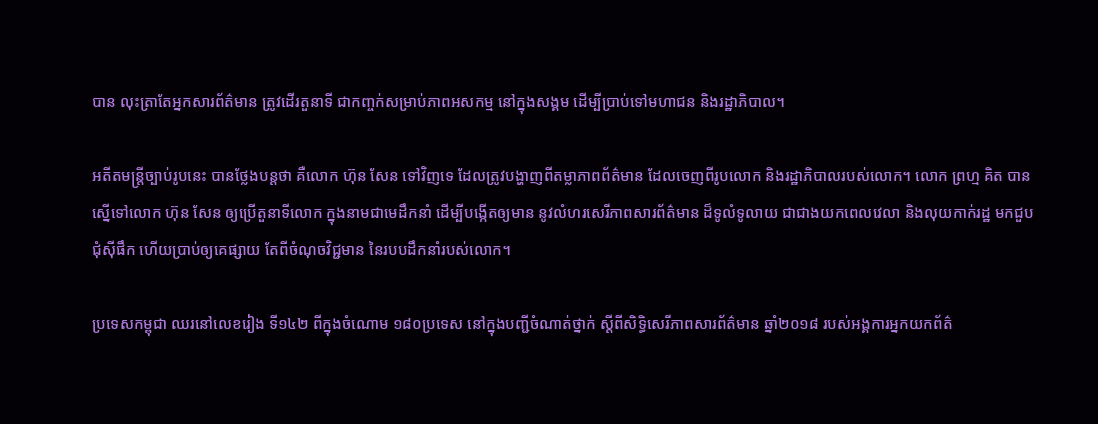បាន លុះត្រាតែអ្នកសារព័ត៌មាន ត្រូវដើរតួនាទី ជាកញ្ចក់សម្រាប់ភាពអសកម្ម នៅក្នុងសង្គម ដើម្បីប្រាប់ទៅមហាជន និងរដ្ឋាភិបាល។

អតីតមន្ត្រីច្បាប់រូបនេះ បានថ្លែងបន្តថា គឺលោក ហ៊ុន សែន ទៅវិញទេ ដែលត្រូវបង្ហាញពីតម្លាភាពព័ត៌មាន ដែលចេញពីរូបលោក និងរដ្ឋាភិបាលរបស់លោក។ លោក ព្រហ្ម គិត បានស្នើទៅលោក ហ៊ុន សែន ឲ្យប្រើតួនាទីលោក ក្នុងនាមជាមេដឹកនាំ ដើម្បីបង្កើតឲ្យមាន នូវលំហរសេរីភាពសារព័ត៌មាន ដ៏ទូលំទូលាយ ជាជាងយកពេលវេលា និងលុយកាក់រដ្ឋ មកជួបជុំស៊ីផឹក ហើយប្រាប់ឲ្យគេផ្សាយ តែពីចំណុចវិជ្ជមាន នៃរបបដឹកនាំរបស់លោក។

ប្រទេសកម្ពុជា ឈរនៅលេខរៀង ទី១៤២ ពីក្នុងចំណោម ១៨០ប្រទេស នៅក្នុងបញ្ជីចំណាត់ថ្នាក់ ស្ដីពីសិទ្ធិសេរីភាពសារព័ត៌មាន ឆ្នាំ២០១៨ របស់អង្គការអ្នកយកព័ត៌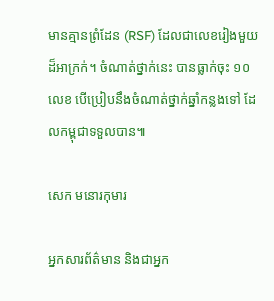មានគ្មានព្រំដែន (RSF) ដែលជាលេខរៀងមួយដ៏អាក្រក់។ ចំណាត់ថ្នាក់នេះ បានធ្លាក់ចុះ ១០លេខ បើប្រៀបនឹងចំណាត់ថ្នាក់ឆ្នាំកន្លងទៅ ដែលកម្ពុជាទទួលបាន៕

សេក មនោរកុមារ

អ្នកសារព័ត៌មាន និងជាអ្នក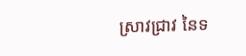ស្រាវជ្រាវ នៃទ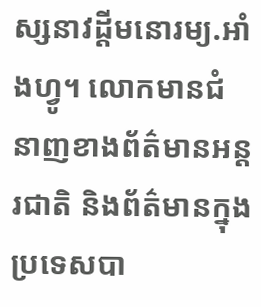ស្សនាវដ្ដីមនោរម្យ.អាំងហ្វូ។ លោកមានជំនាញខាងព័ត៌មានអន្តរជាតិ និងព័ត៌មានក្នុងប្រទេសបា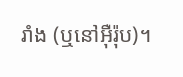រាំង (ឬនៅអ៊ឺរ៉ុប)។